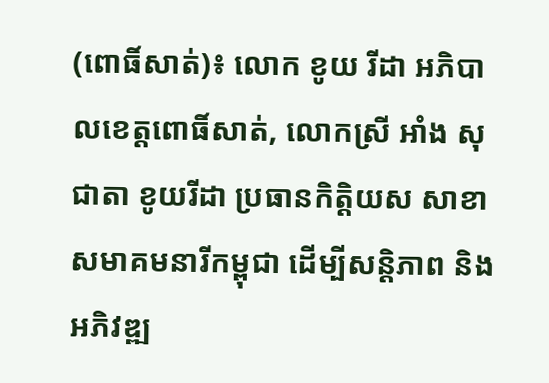(ពោធិ៍សាត់)៖ លោក ខូយ រីដា អភិបាលខេត្តពោធិ៍សាត់, លោកស្រី អាំង សុជាតា ខូយរីដា ប្រធានកិត្តិយស សាខាសមាគមនារីកម្ពុជា ដើម្បីសន្តិភាព និងអភិវឌ្ឍ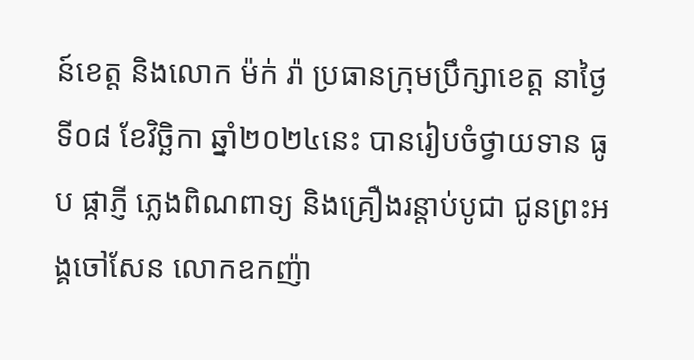ន៍ខេត្ត និងលោក ម៉ក់ រ៉ា ប្រធានក្រុមប្រឹក្សាខេត្ត នាថ្ងៃទី០៨ ខែវិច្ឆិកា ឆ្នាំ២០២៤នេះ បានរៀបចំថ្វាយទាន ធូប ផ្កាភ្ញី ភ្លេងពិណពាទ្យ និងគ្រឿងរន្តាប់បូជា ជូនព្រះអង្គចៅសែន លោកឧកញ៉ា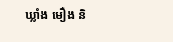ឃ្លាំង មឿង និ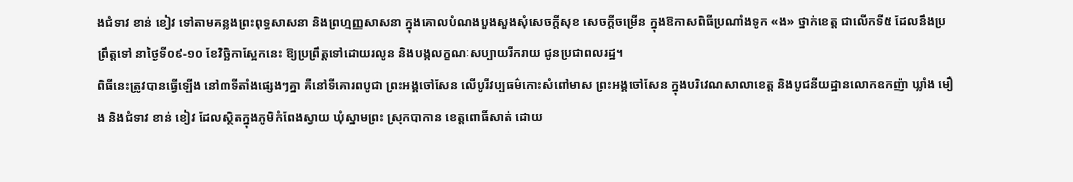ងជំទាវ ខាន់ ខៀវ ទៅតាមគន្លងព្រះពុទ្ធសាសនា និងព្រហ្មញ្ញសាសនា ក្នុងគោលបំណងបួងសួងសុំសេចក្តីសុខ សេចក្តីចម្រើន ក្នុងឱកាសពិធីប្រណាំងទូក «ង» ថ្នាក់ខេត្ត ជាលើកទី៥ ដែលនឹងប្រព្រឹត្តទៅ នាថ្ងៃទី០៩-១០ ខែវិច្ឆិកាស្អែកនេះ ឱ្យប្រព្រឹត្តទៅដោយរលូន និងបង្កលក្ខណៈសប្បាយរីករាយ ជូនប្រជាពលរដ្ឋ។
ពិធីនេះត្រូវបានធ្វើឡើង នៅ៣ទីតាំងផ្សេងៗគ្នា គឺនៅទីគោរពបូជា ព្រះអង្គចៅសែន លើបូរីវប្បធម៌កោះសំពៅមាស ព្រះអង្គចៅសែន ក្នុងបរិវេណសាលាខេត្ត និងបូជនីយដ្ឋានលោកឧកញ៉ា ឃ្លាំង មឿង និងជំទាវ ខាន់ ខៀវ ដែលស្ថិតក្នុងភូមិកំពែងស្វាយ ឃុំស្នាមព្រះ ស្រុកបាកាន ខេត្តពោធិ៍សាត់ ដោយ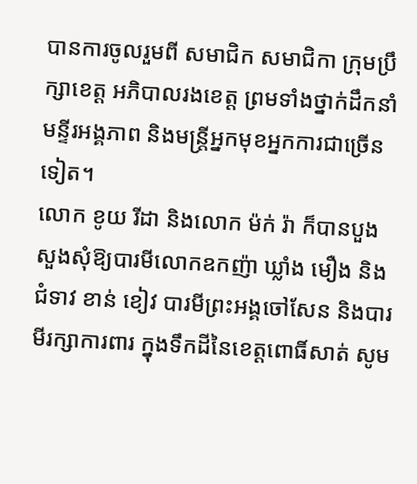បានការចូលរួមពី សមាជិក សមាជិកា ក្រុមប្រឹក្សាខេត្ត អភិបាលរងខេត្ត ព្រមទាំងថ្នាក់ដឹកនាំមន្ទីរអង្គភាព និងមន្ត្រីអ្នកមុខអ្នកការជាច្រើនទៀត។
លោក ខូយ រីដា និងលោក ម៉ក់ រ៉ា ក៏បានបួងសួងសុំឱ្យបារមីលោកឧកញ៉ា ឃ្លាំង មឿង និងជំទាវ ខាន់ ខៀវ បារមីព្រះអង្គចៅសែន និងបារមីរក្សាការពារ ក្នុងទឹកដីនៃខេត្តពោធិ៍សាត់ សូម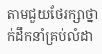តាមជួយថែរក្សាថ្នាក់ដឹកនាំគ្រប់លំដា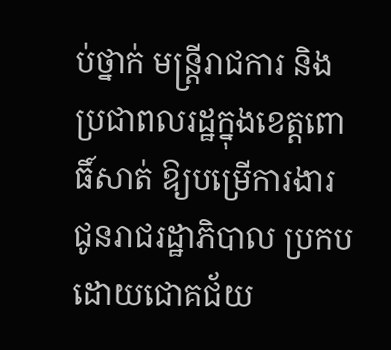ប់ថ្នាក់ មន្ត្រីរាជការ និងប្រជាពលរដ្ឋក្នុងខេត្តពោធិ៍សាត់ ឱ្យបម្រើការងារជូនរាជរដ្ឋាភិបាល ប្រកបដោយជោគជ័យ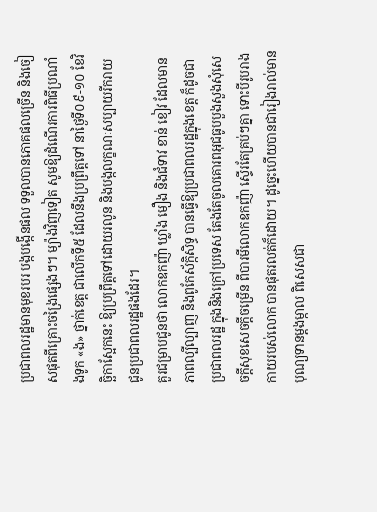ប្រជាពលរដ្ឋមានមុខរបរ បង្កបង្កើនផល ទទួលបានភោគផលច្រើន និងចៀសផុតពីគ្រោះចង្រៃផ្សេងៗ។ ម្យ៉ាងវិញទៀត សូមឱ្យដំណើរការពិធីប្រណាំងទូក «ង» ថ្នាក់ខេត្ត ជាលើកទី៥ ដែលនឹងប្រព្រឹត្តទៅ នាថ្ងៃទី០៩-១០ ខែវិច្ឆិកាស្អែកនេះ ឱ្យប្រព្រឹត្តទៅដោយរលូន និងបង្កលក្ខណៈសប្បាយរីករាយ ជូនប្រជាពលរដ្ឋផងដែរ។
គួរជម្រាបជូនថា លោកឧកញ៉ា ឃ្លាំង មឿង និងជំទាវ ខាន់ ខៀវ ដែលមានភាពល្បីល្បាញ និងពូកែស័ក្កិសិទ្ធ បានធ្វើឱ្យប្រជាពលរដ្ឋក្នុងខេត្ត ក៏ដូចជាប្រជាពលរដ្ឋ ក្នុងនិងក្រៅប្រទេស តែងតែចូលគោរពអុជធូបបួងសួងសុំសេចក្ដីសុខសេចក្ដីចម្រើន ពីបារមីលោកឧកញ៉ា ស្ទើរតែគ្រប់ៗគ្នា ទោះបីរូបរាងកាយរបស់លោក បានផុតរលត់ក៏ដោយ។ ដូច្នេះហើយបានជារៀងរាល់មានបុណ្យទានម្តងម្កាល ពិសេសជា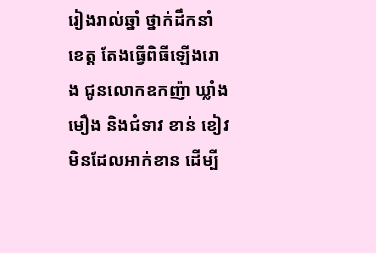រៀងរាល់ឆ្នាំ ថ្នាក់ដឹកនាំខេត្ត តែងធ្វើពិធីឡើងរោង ជូនលោកឧកញ៉ា ឃ្លាំង មឿង និងជំទាវ ខាន់ ខៀវ មិនដែលអាក់ខាន ដើម្បី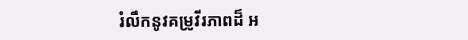រំលឹកនូវគម្រូវីរភាពដ៏ អ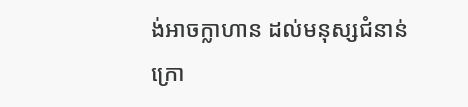ង់អាចក្លាហាន ដល់មនុស្សជំនាន់ក្រោ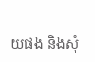យផង និងសុំ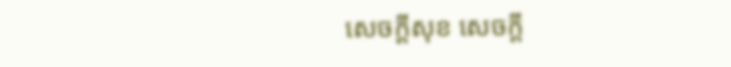សេចក្ដីសុខ សេចក្ដី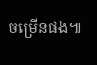ចម្រើនផង៕